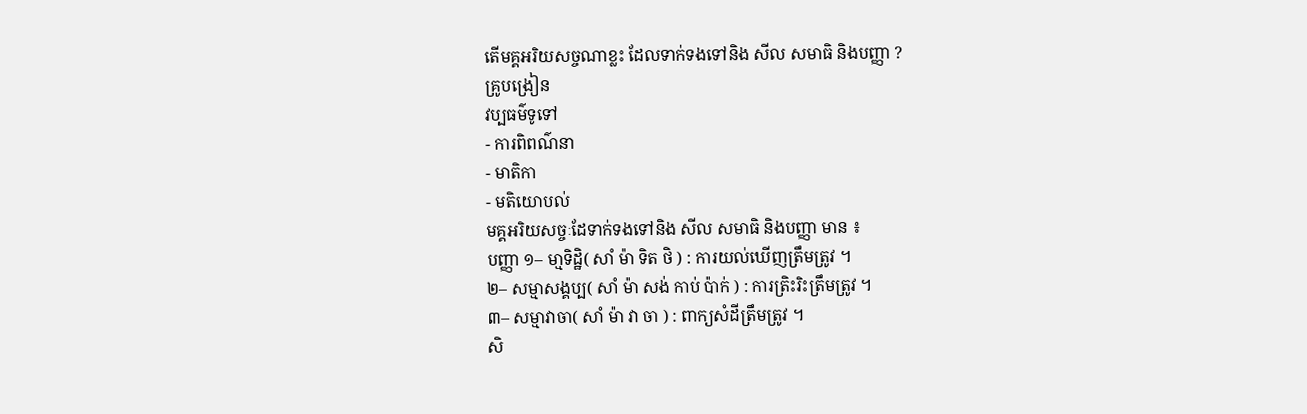តើមគ្គអរិយសច្ចណាខ្លះ ដែលទាក់ទងទៅនិង សីល សមាធិ និងបញ្ញា ?
គ្រូបង្រៀន
វប្បធម៌ទូទៅ
- ការពិពណ៌នា
- មាតិកា
- មតិយោបល់
មគ្គអរិយសច្ចៈដែទាក់ទងទៅនិង សីល សមាធិ និងបញ្ញា មាន ៖
បញ្ញា ១– មា្មទិដ្ឋិ( សាំ ម៉ា ទិត ថិ ) : ការយល់ឃើញត្រឹមត្រូវ ។
២– សម្មាសង្គប្ប( សាំ ម៉ា សង់ កាប់ ប៉ាក់ ) : ការត្រិះរិះត្រឹមត្រូវ ។
៣– សម្មាវាចា( សាំ ម៉ា វា ចា ) : ពាក្យសំដីត្រឹមត្រូវ ។
សិ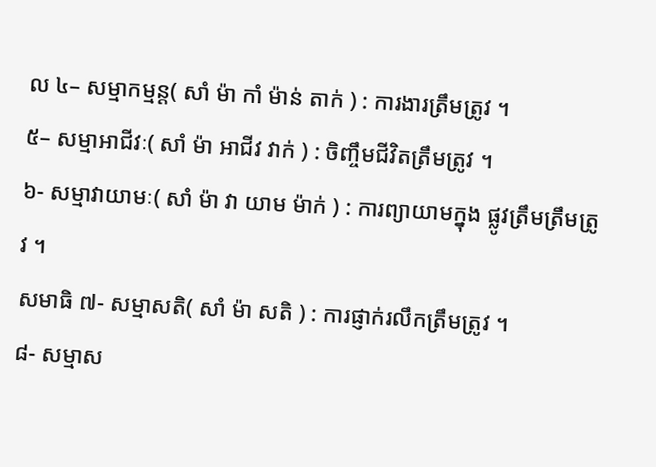ល ៤– សម្មាកម្មន្ត( សាំ ម៉ា កាំ ម៉ាន់ តាក់ ) : ការងារត្រឹមត្រូវ ។
៥– សម្មាអាជីវៈ( សាំ ម៉ា អាជីវ វាក់ ) : ចិញ្ចឹមជីវិតត្រឹមត្រូវ ។
៦- សម្មាវាយាមៈ( សាំ ម៉ា វា យាម ម៉ាក់ ) : ការព្យាយាមក្នុង ផ្លូវត្រឹមត្រឹមត្រូវ ។
សមាធិ ៧- សម្មាសតិ( សាំ ម៉ា សតិ ) : ការផ្ញាក់រលឹកត្រឹមត្រូវ ។
៨- សម្មាស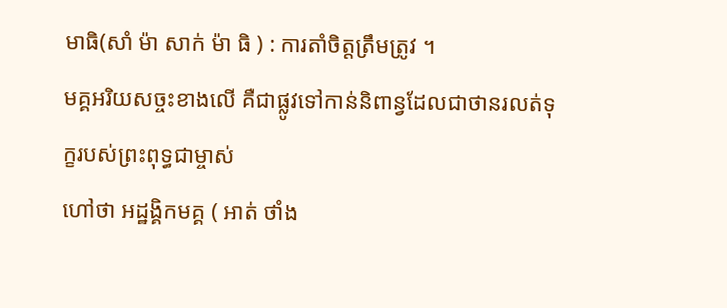មាធិ(សាំ ម៉ា សាក់ ម៉ា ធិ ) : ការតាំចិត្តត្រឹមត្រូវ ។
មគ្គអរិយសច្ចះខាងលើ គឺជាផ្លូវទៅកាន់និពាន្វដែលជាថានរលត់ទុក្ខរបស់ព្រះពុទ្ធជាម្ចាស់
ហៅថា អដ្ឋង្គិកមគ្គ ( អាត់ ថាំង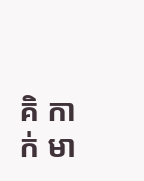គិ កាក់ មា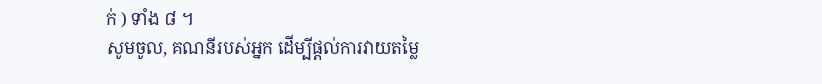ក់ ) ទាំង ៨ ។
សូមចូល, គណនីរបស់អ្នក ដើម្បីផ្តល់ការវាយតម្លៃ